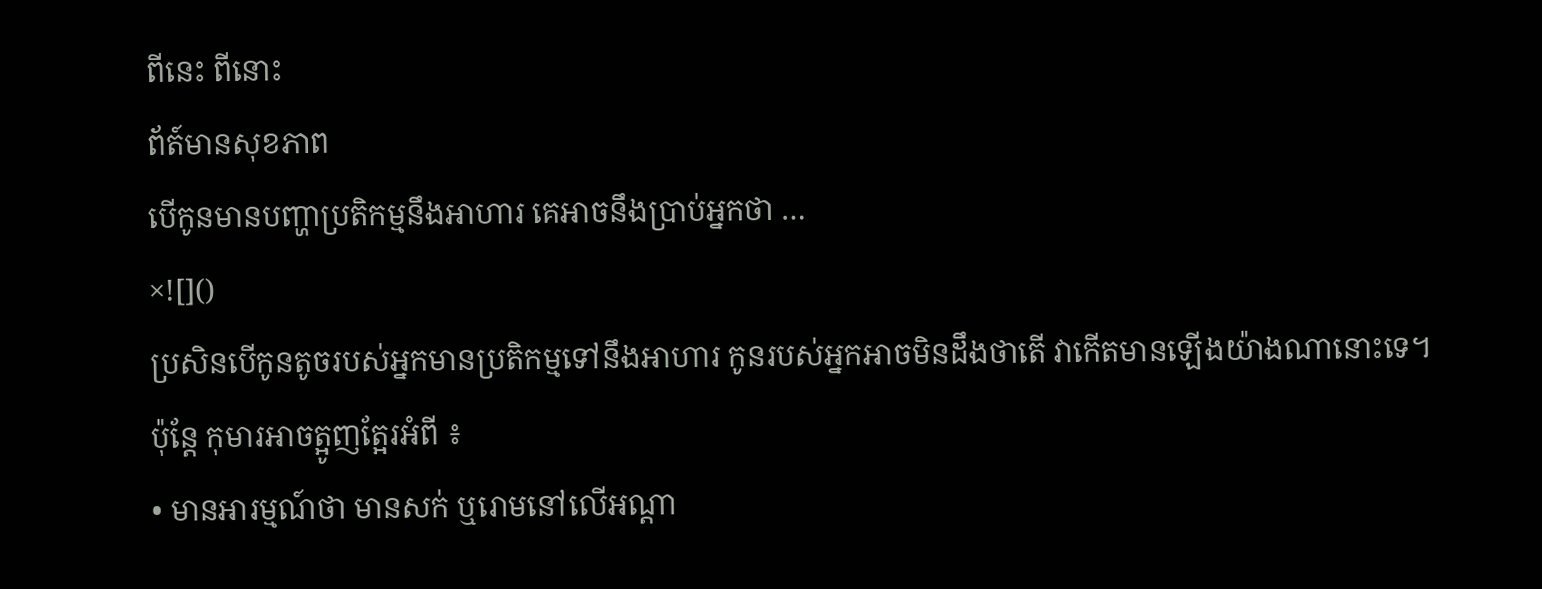ពីនេះ ពីនោះ
ព័ត៍មានសុខភាព
បើកូនមានបញ្ហាប្រតិកម្មនឹងអាហារ គេអាចនឹងប្រាប់អ្នកថា …
×![]()
ប្រសិនបើកូនតូចរបស់អ្នកមានប្រតិកម្មទៅនឹងអាហារ កូនរបស់អ្នកអាចមិនដឹងថាតើ វាកើតមានឡើងយ៉ាងណានោះទេ។
ប៉ុន្តែ កុមារអាចត្អូញត្អែរអំពី ៖
• មានអារម្មណ៍ថា មានសក់ ឬរោមនៅលើអណ្តា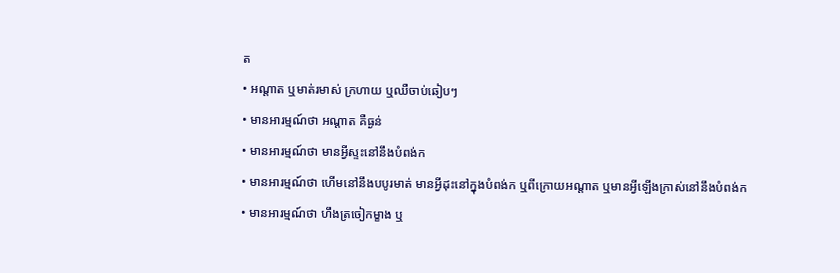ត
• អណ្តាត ឬមាត់រមាស់ ក្រហាយ ឬឈឺចាប់ឆៀបៗ
• មានអារម្មណ៍ថា អណ្តាត គឺធ្ងន់
• មានអារម្មណ៍ថា មានអ្វីស្ទះនៅនឹងបំពង់ក
• មានអារម្មណ៍ថា ហើមនៅនឹងបបូរមាត់ មានអ្វីដុះនៅក្នុងបំពង់ក ឬពីក្រោយអណ្តាត ឬមានអ្វីឡើងក្រាស់នៅនឹងបំពង់ក
• មានអារម្មណ៍ថា ហឹងត្រចៀកម្ខាង ឬ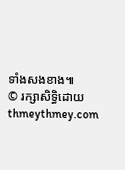ទាំងសងខាង៕
© រក្សាសិទ្ធិដោយ thmeythmey.com